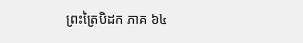ព្រះត្រៃបិដក ភាគ ៦៤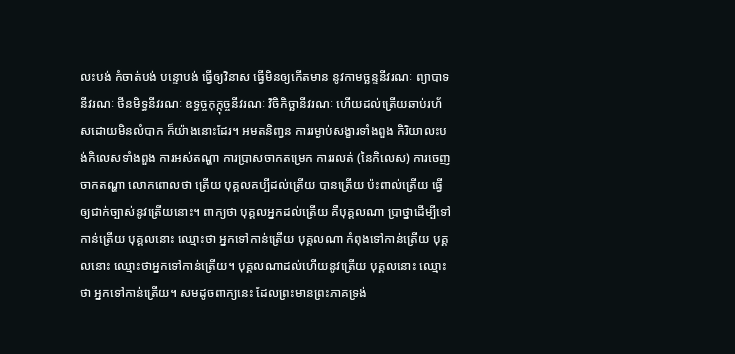លះបង់ កំចាត់បង់ បន្ទោបង់ ធ្វើឲ្យវិនាស ធ្វើមិនឲ្យកើតមាន នូវកាមច្ឆន្ទនីវរណៈ ព្យាបាទនីវរណៈ ថីនមិទ្ធនីវរណៈ ឧទ្ធច្ចកុក្កុច្ចនីវរណៈ វិចិកិច្ឆានីវរណៈ ហើយដល់ត្រើយឆាប់រហ័សដោយមិនលំបាក ក៏យ៉ាងនោះដែរ។ អមតនិពា្វន ការរម្ងាប់សង្ខារទាំងពួង កិរិយាលះបង់កិលេសទាំងពួង ការអស់តណ្ហា ការបា្រសចាកតម្រេក ការរលត់ (នៃកិលេស) ការចេញចាកតណ្ហា លោកពោលថា ត្រើយ បុគ្គលគប្បីដល់ត្រើយ បានត្រើយ ប៉ះពាល់ត្រើយ ធ្វើឲ្យជាក់ច្បាស់នូវត្រើយនោះ។ ពាក្យថា បុគ្គលអ្នកដល់ត្រើយ គឺបុគ្គលណា បា្រថ្នាដើម្បីទៅកាន់ត្រើយ បុគ្គលនោះ ឈ្មោះថា អ្នកទៅកាន់ត្រើយ បុគ្គលណា កំពុងទៅកាន់ត្រើយ បុគ្គលនោះ ឈ្មោះថាអ្នកទៅកាន់ត្រើយ។ បុគ្គលណាដល់ហើយនូវត្រើយ បុគ្គលនោះ ឈ្មោះថា អ្នកទៅកាន់ត្រើយ។ សមដូចពាក្យនេះ ដែលព្រះមានព្រះភាគទ្រង់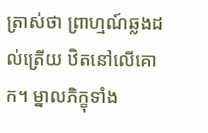ត្រាស់ថា ព្រាហ្មណ៍ឆ្លងដល់ត្រើយ ឋិតនៅលើគោក។ ម្នាលភិក្ខុទាំង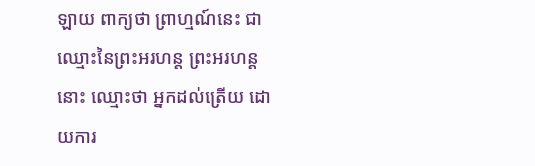ឡាយ ពាក្យថា ព្រាហ្មណ៍នេះ ជាឈ្មោះនៃព្រះអរហន្ត ព្រះអរហន្តនោះ ឈ្មោះថា អ្នកដល់ត្រើយ ដោយការ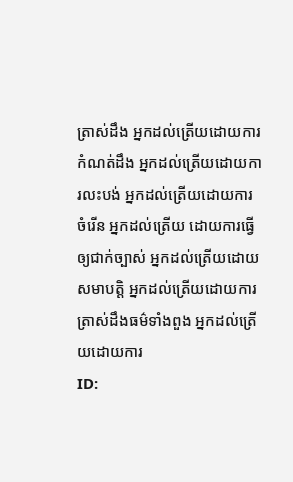ត្រាស់ដឹង អ្នកដល់ត្រើយដោយការកំណត់ដឹង អ្នកដល់ត្រើយដោយការលះបង់ អ្នកដល់ត្រើយដោយការចំរើន អ្នកដល់ត្រើយ ដោយការធ្វើឲ្យជាក់ច្បាស់ អ្នកដល់ត្រើយដោយសមាបត្តិ អ្នកដល់ត្រើយដោយការត្រាស់ដឹងធម៌ទាំងពួង អ្នកដល់ត្រើយដោយការ
ID: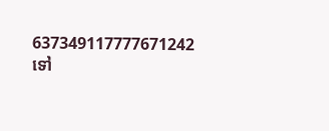637349117777671242
ទៅ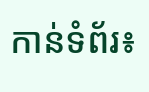កាន់ទំព័រ៖